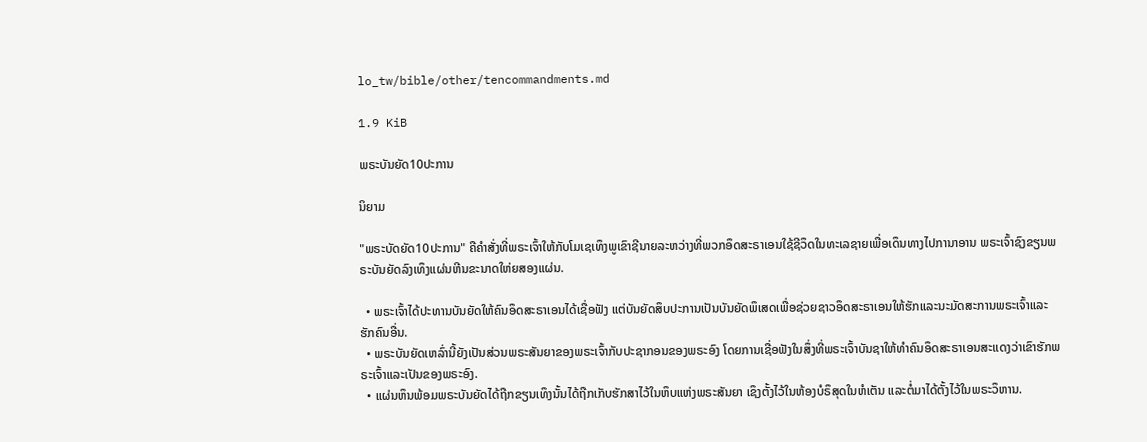lo_tw/bible/other/tencommandments.md

1.9 KiB

ພຣະບັນຍັດ10ປະການ

ນິຍາມ

"ພຣະບັດຍັດ10ປະການ" ຄືຄຳສັ່ງທີ່ພຣະເຈົ້າໃຫ້ກັບໂມເຊເທຶງພູເຂົາຊີນາຍລະຫວ່າງທີ່ພວກອຶດສະຣາເອນໃຊ້ຊີວຶດໃນທະເລຊາຍເພື່ອເດຶນທາງໄປການາອານ ພຣະເຈົ້າຊົງຂຽນພຣະບັນຍັດລົງເທຶງແຜ່ນຫີນຂະນາດໃຫ່ຍສອງແຜ່ນ.

  • ພຣະເຈົ້າໄດ້ປະທານບັນຍັດໃຫ້ຄົນອຶດສະຣາເອນໄດ້ເຊື່ອຟັງ ແຕ່ບັນຍັດສຶບປະການເປັນບັນຍັດພຶເສດເພື່ອຊ່ວຍຊາວອຶດສະຣາເອນໃຫ້ຮັກແລະນະມັດສະການພຣະເຈົ້າແລະຮັກຄົນອື່ນ.
  • ພຣະບັນຍັດເຫລົ່ານີ້ຍັງເປັນສ່ວນພຣະສັນຍາຂອງພຣະເຈົ້າກັບປະຊາກອນຂອງພຣະອົງ ໂດຍການເຊື່ອຟັງໃນສຶ່ງທີ່ພຣະເຈົ້າບັນຊາໃຫ້ທຳຄົນອຶດສະຣາເອນສະແດງວ່າເຂົາຮັກພຣະເຈົ້າແລະເປັນຂອງພຣະອົງ.
  • ແຜ່ນຫຶນພ້ອມພຣະບັນຍັດໄດ້ຖືກຂຽນເທຶງນັ້ນໄດ້ຖືກເກັບຮັກສາໄວ້ໃນຫຶບແຫ່ງພຣະສັນຍາ ເຊຶງຕັ້ງໄວ້ໃນຫ້ອງບໍຣຶສຸດໃນຫໍເຕັນ ແລະຕໍ່ມາໄດ້ຕັ້ງໄວ້ໃນພຣະວຶຫານ.